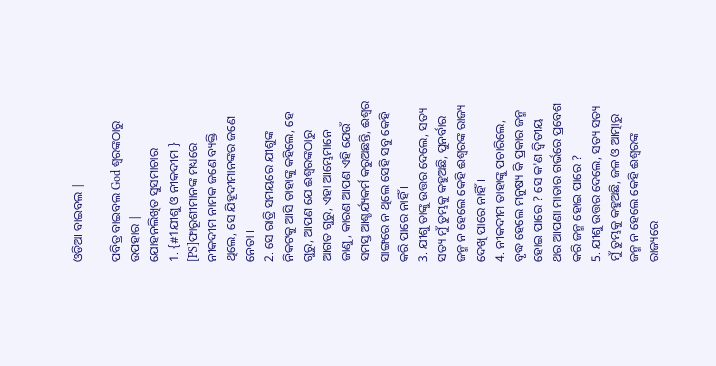ଓଡିଆ ବାଇବଲ |

ପବିତ୍ର ବାଇବଲ God ଶ୍ବରଙ୍କଠାରୁ ଉପହାର |
ଯୋହନଲିଖିତ ସୁସମାଚାର
1. {#1ଯୀଶୁ ଓ ନୀକଦୀମ } [PS]ଫାରୂଶୀମାନଙ୍କ ମଧ୍ୟରେ ନୀକଦୀମ ନାମକ ଜଣେ ବ୍ୟକ୍ତି ଥିଲେ, ସେ ଯିହୂଦୀମାନଙ୍କର ଜଣେ ନେତା ।
2. ସେ ରାତ୍ରି ସମୟରେ ଯୀଶୁଙ୍କ ନିକଟକୁ ଆସି ତାହାଙ୍କୁ କହିଲେ, ହେ ଗୁରୁ, ଆପଣ ଯେ ଈଶ୍ୱରଙ୍କଠାରୁ ଆଗତ ଗୁରୁ, ଏହା ଆମ୍ଭେମାନେ ଜାଣୁ, କାରଣ ଆପଣ ଏହି ଯେଉଁ ସମସ୍ତ ଆଶ୍ଚର୍ଯ୍ୟକର୍ମ କରୁଅଛନ୍ତି, ଈଶ୍ୱର ସାଙ୍ଗରେ ନ ଥିଲେ ସେହି ସବୁ କେହି କରି ପାରେ ନାହିଁ ।
3. ଯୀଶୁ ତାଙ୍କୁ ଉତ୍ତର ଦେଲେ, ସତ୍ୟ ସତ୍ୟ ମୁଁ ତୁମ୍ଭକୁ କହୁଅଛି, ପୁନର୍ବାର ଜନ୍ମ ନ ହେଲେ କେହି ଈଶ୍ୱରଙ୍କ ରାଜ୍ୟ ଦେଖି ପାରେ ନାହିଁ ।
4. ନୀକଦୀମ ତାହାଙ୍କୁ ପଚାରିଲେ, ବୃଦ୍ଧ ହେଲେ ମନୁଷ୍ୟ କି ପ୍ରକାର ଜନ୍ମ ହୋଇ ପାରେ ? ସେ କ'ଣ ଦ୍ୱିତୀୟ ଥର ଆପଣା ମାତାର ଗର୍ଭରେ ପ୍ରବେଶ କରି ଜନ୍ମ ହୋଇ ପାରେ ?
5. ଯୀଶୁ ଉତ୍ତର ଦେଲେ, ସତ୍ୟ ସତ୍ୟ ମୁଁ ତୁମ୍ଭକୁ କହୁଅଛି, ଜଳ ଓ ଆତ୍ମାରୁ ଜନ୍ମ ନ ହେଲେ କେହି ଈଶ୍ୱରଙ୍କ ରାଜ୍ୟରେ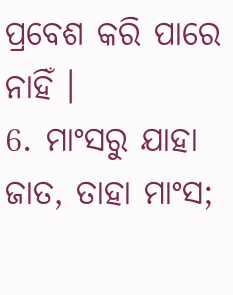ପ୍ରବେଶ କରି ପାରେ ନାହିଁ ।
6. ମାଂସରୁ ଯାହା ଜାତ, ତାହା ମାଂସ;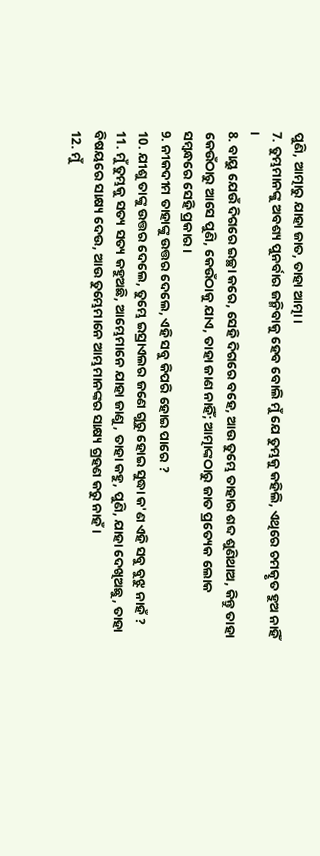ପୁଣି, ଆତ୍ମାରୁ ଯାହା ଜାତ, ତାହା ଆତ୍ମା ।
7. ତୁମ୍ଭମାନଙ୍କୁ ଅବଶ୍ୟ ପୁନର୍ବାର ଜନ୍ମିବାକୁ ହେବ ବୋଲି ମୁଁ ଯେ ତୁମ୍ଭକୁ କହିଲି, ଏଥିରେ ଚମତ୍କୃତ ହୁଅ ନାହିଁ ।
8. ବାୟୁ ଯେଉଁ ଦିଗରେ ଇଚ୍ଛା କରେ, ସେହି ଦିଗରେ ବହେ, ଆଉ ତୁମ୍ଭେ ତାହାର ଶବ୍ଦ ଶୁଣିଥାଅ, କିନ୍ତୁ ତାହା କେଉଁଠାରୁ ଆସେ ପୁଣି, କେଉଁଠାକୁ ଯାଏ, ତାହା ଜାଣ ନାହିଁ; ଆତ୍ମାଙ୍କଠାରୁ ଜାତ ପ୍ରତ୍ୟେକ ଲୋକ ସମ୍ବନ୍ଧରେ ସେହି ପ୍ରକାର ।
9. ନୀକଦୀମ ତାହାଙ୍କୁ ଉତ୍ତର ଦେଲେ, ଏହି ସବୁ କିପରି ହୋଇ ପାରେ ?
10. ଯୀଶୁ ତାଙ୍କୁ ଉତ୍ତର ଦେଲେ, ତୁମ୍ଭେ ଇସ୍ରାଏଲର ଜଣେ ଗୁରୁ ହୋଇ ସୁଦ୍ଧା କ'ଣ ଏହି ସବୁ ବୁଝୁ ନାହଁ ?
11. ମୁଁ ତୁମ୍ଭକୁ ସତ୍ୟ ସତ୍ୟ କହୁଅଛି, ଆମ୍ଭେମାନେ ଯାହା ଜାଣୁ, ତାହା କହୁ, ପୁଣି, ଯାହା ଦେଖିଅଛୁ, ତାହା ବିଷୟରେ ସାକ୍ଷ୍ୟ ଦେଉ, ଆଉ ତୁମ୍ଭେମାନେ ଆମ୍ଭମାନଙ୍କର ସାକ୍ଷ୍ୟ ଗ୍ରହଣ କରୁ ନାହଁ ।
12. ମୁଁ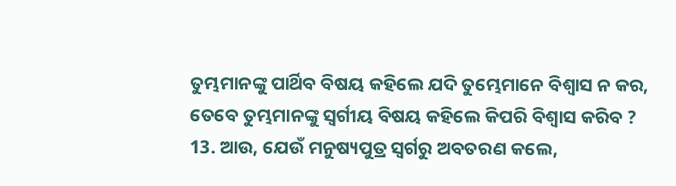ତୁମ୍ଭମାନଙ୍କୁ ପାର୍ଥିବ ବିଷୟ କହିଲେ ଯଦି ତୁମ୍ଭେମାନେ ବିଶ୍ୱାସ ନ କର, ତେବେ ତୁମ୍ଭମାନଙ୍କୁ ସ୍ୱର୍ଗୀୟ ବିଷୟ କହିଲେ କିପରି ବିଶ୍ୱାସ କରିବ ?
13. ଆଉ, ଯେଉଁ ମନୁଷ୍ୟପୁତ୍ର ସ୍ୱର୍ଗରୁ ଅବତରଣ କଲେ,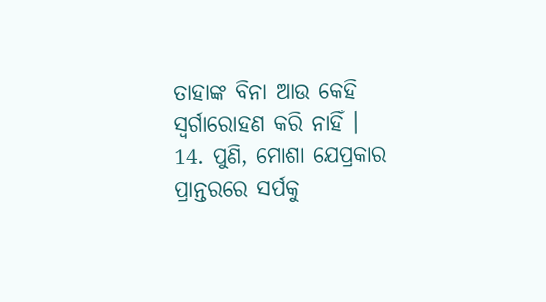ତାହାଙ୍କ ବିନା ଆଉ କେହି ସ୍ୱର୍ଗାରୋହଣ କରି ନାହିଁ ।
14. ପୁଣି, ମୋଶା ଯେପ୍ରକାର ପ୍ରାନ୍ତରରେ ସର୍ପକୁ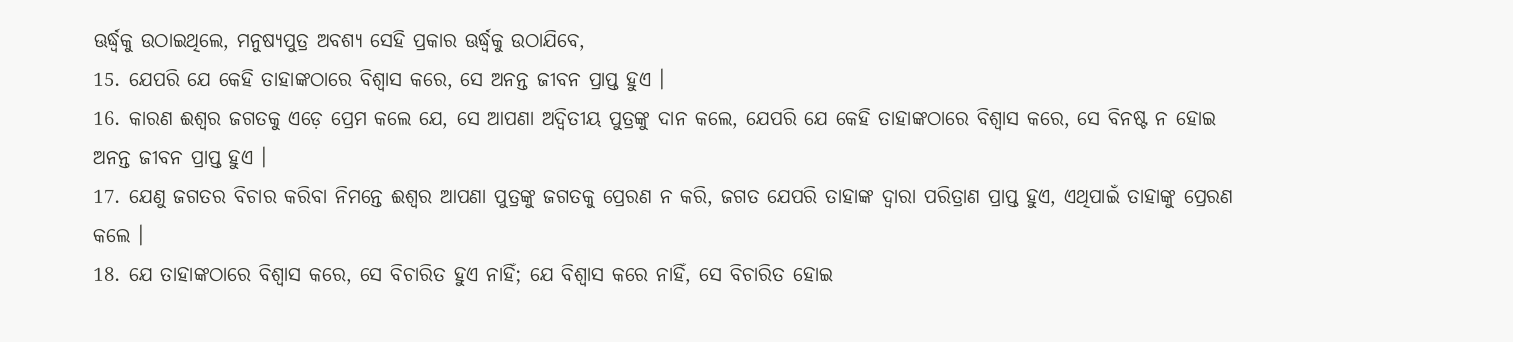ଊର୍ଦ୍ଧ୍ୱକୁ ଉଠାଇଥିଲେ, ମନୁଷ୍ୟପୁତ୍ର ଅବଶ୍ୟ ସେହି ପ୍ରକାର ଊର୍ଦ୍ଧ୍ୱକୁ ଉଠାଯିବେ,
15. ଯେପରି ଯେ କେହି ତାହାଙ୍କଠାରେ ବିଶ୍ୱାସ କରେ, ସେ ଅନନ୍ତ ଜୀବନ ପ୍ରାପ୍ତ ହୁଏ ।
16. କାରଣ ଈଶ୍ୱର ଜଗତକୁ ଏଡ଼େ ପ୍ରେମ କଲେ ଯେ, ସେ ଆପଣା ଅଦ୍ୱିତୀୟ ପୁତ୍ରଙ୍କୁ ଦାନ କଲେ, ଯେପରି ଯେ କେହି ତାହାଙ୍କଠାରେ ବିଶ୍ୱାସ କରେ, ସେ ବିନଷ୍ଟ ନ ହୋଇ ଅନନ୍ତ ଜୀବନ ପ୍ରାପ୍ତ ହୁଏ ।
17. ଯେଣୁ ଜଗତର ବିଚାର କରିବା ନିମନ୍ତେ ଈଶ୍ୱର ଆପଣା ପୁତ୍ରଙ୍କୁ ଜଗତକୁ ପ୍ରେରଣ ନ କରି, ଜଗତ ଯେପରି ତାହାଙ୍କ ଦ୍ୱାରା ପରିତ୍ରାଣ ପ୍ରାପ୍ତ ହୁଏ, ଏଥିପାଇଁ ତାହାଙ୍କୁ ପ୍ରେରଣ କଲେ ।
18. ଯେ ତାହାଙ୍କଠାରେ ବିଶ୍ୱାସ କରେ, ସେ ବିଚାରିତ ହୁଏ ନାହିଁ; ଯେ ବିଶ୍ୱାସ କରେ ନାହିଁ, ସେ ବିଚାରିତ ହୋଇ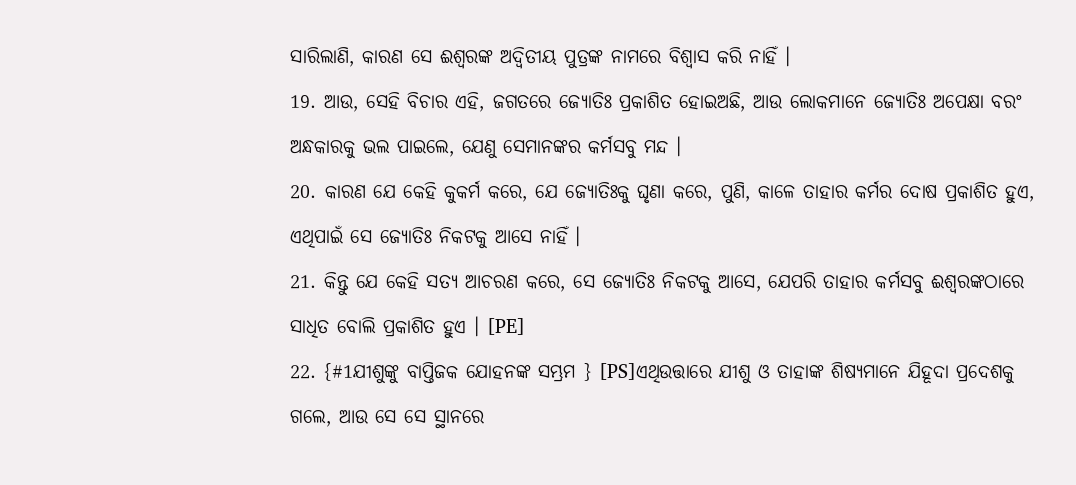ସାରିଲାଣି, କାରଣ ସେ ଈଶ୍ୱରଙ୍କ ଅଦ୍ୱିତୀୟ ପୁତ୍ରଙ୍କ ନାମରେ ବିଶ୍ୱାସ କରି ନାହିଁ ।
19. ଆଉ, ସେହି ବିଚାର ଏହି, ଜଗତରେ ଜ୍ୟୋତିଃ ପ୍ରକାଶିତ ହୋଇଅଛି, ଆଉ ଲୋକମାନେ ଜ୍ୟୋତିଃ ଅପେକ୍ଷା ବରଂ ଅନ୍ଧକାରକୁ ଭଲ ପାଇଲେ, ଯେଣୁ ସେମାନଙ୍କର କର୍ମସବୁ ମନ୍ଦ ।
20. କାରଣ ଯେ କେହି କୁକର୍ମ କରେ, ଯେ ଜ୍ୟୋତିଃକୁ ଘୃଣା କରେ, ପୁଣି, କାଳେ ତାହାର କର୍ମର ଦୋଷ ପ୍ରକାଶିତ ହୁଏ, ଏଥିପାଇଁ ସେ ଜ୍ୟୋତିଃ ନିକଟକୁ ଆସେ ନାହିଁ ।
21. କିନ୍ତୁ ଯେ କେହି ସତ୍ୟ ଆଚରଣ କରେ, ସେ ଜ୍ୟୋତିଃ ନିକଟକୁ ଆସେ, ଯେପରି ତାହାର କର୍ମସବୁ ଈଶ୍ୱରଙ୍କଠାରେ ସାଧିତ ବୋଲି ପ୍ରକାଶିତ ହୁଏ । [PE]
22. {#1ଯୀଶୁଙ୍କୁ ବାପ୍ତିଜକ ଯୋହନଙ୍କ ସମ୍ଭ୍ରମ } [PS]ଏଥିଉତ୍ତାରେ ଯୀଶୁ ଓ ତାହାଙ୍କ ଶିଷ୍ୟମାନେ ଯିହୂଦା ପ୍ରଦେଶକୁ ଗଲେ, ଆଉ ସେ ସେ ସ୍ଥାନରେ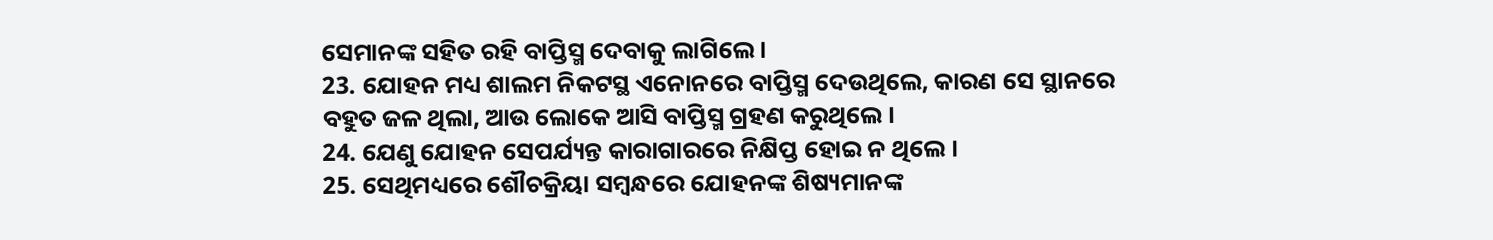ସେମାନଙ୍କ ସହିତ ରହି ବାପ୍ତିସ୍ମ ଦେବାକୁ ଲାଗିଲେ ।
23. ଯୋହନ ମଧ୍ୟ ଶାଲମ ନିକଟସ୍ଥ ଏନୋନରେ ବାପ୍ତିସ୍ମ ଦେଉଥିଲେ, କାରଣ ସେ ସ୍ଥାନରେ ବହୁତ ଜଳ ଥିଲା, ଆଉ ଲୋକେ ଆସି ବାପ୍ତିସ୍ମ ଗ୍ରହଣ କରୁଥିଲେ ।
24. ଯେଣୁ ଯୋହନ ସେପର୍ଯ୍ୟନ୍ତ କାରାଗାରରେ ନିକ୍ଷିପ୍ତ ହୋଇ ନ ଥିଲେ ।
25. ସେଥିମଧ୍ୟରେ ଶୌଚକ୍ରିୟା ସମ୍ବନ୍ଧରେ ଯୋହନଙ୍କ ଶିଷ୍ୟମାନଙ୍କ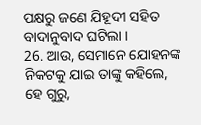ପକ୍ଷରୁ ଜଣେ ଯିହୂଦୀ ସହିତ ବାଦାନୁବାଦ ଘଟିଲା ।
26. ଆଉ, ସେମାନେ ଯୋହନଙ୍କ ନିକଟକୁ ଯାଇ ତାଙ୍କୁ କହିଲେ, ହେ ଗୁରୁ,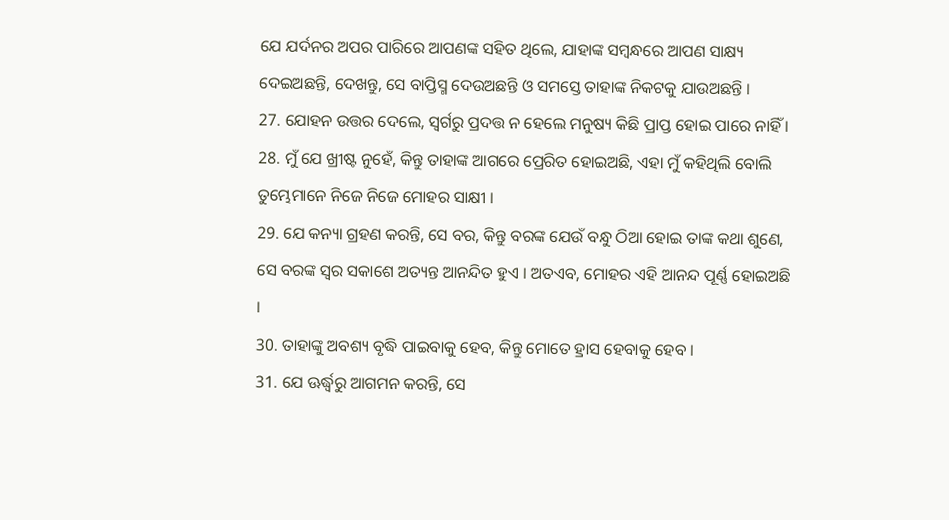ଯେ ଯର୍ଦନର ଅପର ପାରିରେ ଆପଣଙ୍କ ସହିତ ଥିଲେ, ଯାହାଙ୍କ ସମ୍ବନ୍ଧରେ ଆପଣ ସାକ୍ଷ୍ୟ ଦେଇଅଛନ୍ତି, ଦେଖନ୍ତୁ, ସେ ବାପ୍ତିସ୍ମ ଦେଉଅଛନ୍ତି ଓ ସମସ୍ତେ ତାହାଙ୍କ ନିକଟକୁ ଯାଉଅଛନ୍ତି ।
27. ଯୋହନ ଉତ୍ତର ଦେଲେ, ସ୍ୱର୍ଗରୁ ପ୍ରଦତ୍ତ ନ ହେଲେ ମନୁଷ୍ୟ କିଛି ପ୍ରାପ୍ତ ହୋଇ ପାରେ ନାହିଁ ।
28. ମୁଁ ଯେ ଖ୍ରୀଷ୍ଟ ନୁହେଁ, କିନ୍ତୁ ତାହାଙ୍କ ଆଗରେ ପ୍ରେରିତ ହୋଇଅଛି, ଏହା ମୁଁ କହିଥିଲି ବୋଲି ତୁମ୍ଭେମାନେ ନିଜେ ନିଜେ ମୋହର ସାକ୍ଷୀ ।
29. ଯେ କନ୍ୟା ଗ୍ରହଣ କରନ୍ତି, ସେ ବର, କିନ୍ତୁ ବରଙ୍କ ଯେଉଁ ବନ୍ଧୁ ଠିଆ ହୋଇ ତାଙ୍କ କଥା ଶୁଣେ, ସେ ବରଙ୍କ ସ୍ୱର ସକାଶେ ଅତ୍ୟନ୍ତ ଆନନ୍ଦିତ ହୁଏ । ଅତଏବ, ମୋହର ଏହି ଆନନ୍ଦ ପୂର୍ଣ୍ଣ ହୋଇଅଛି ।
30. ତାହାଙ୍କୁ ଅବଶ୍ୟ ବୃଦ୍ଧି ପାଇବାକୁ ହେବ, କିନ୍ତୁ ମୋତେ ହ୍ରାସ ହେବାକୁ ହେବ ।
31. ଯେ ଊର୍ଦ୍ଧ୍ୱରୁ ଆଗମନ କରନ୍ତି, ସେ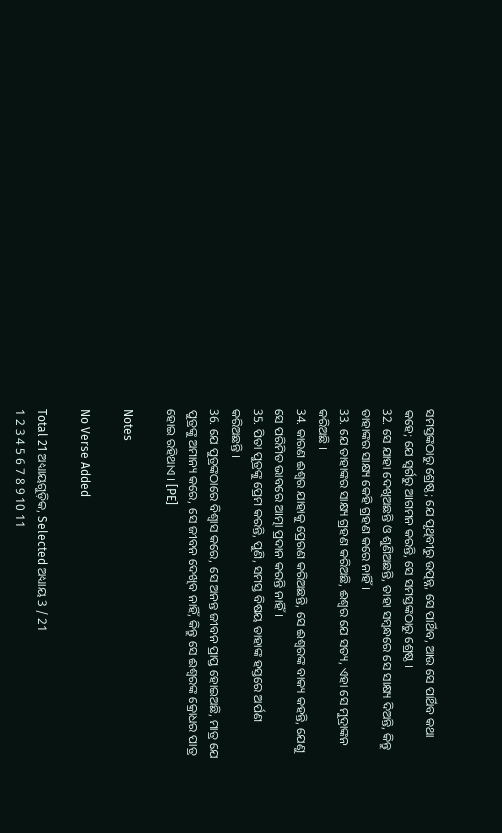ସମସ୍ତଙ୍କଠାରୁ ଶ୍ରେଷ୍ଠ; ଯେ ପୃଥିବୀରୁ ଉତ୍ପନ୍ନ, ସେ ପାର୍ଥିବ, ଆଉ ସେ ପାର୍ଥିବ କଥା କହେ; ଯେ ସ୍ୱର୍ଗରୁ ଆଗମନ କରନ୍ତି, ସେ ସମସ୍ତଙ୍କଠାରୁ ଶ୍ରେଷ୍ଠ ।
32. ସେ ଯାହା ଦେଖିଅଛନ୍ତି ଓ ଶୁଣିଅଛନ୍ତି, ତାହା ସମ୍ବନ୍ଧରେ ସେ ସାକ୍ଷ୍ୟ ଦିଅନ୍ତି, କିନ୍ତୁ ତାହାଙ୍କର ସାକ୍ଷ୍ୟ କେହି ଗ୍ରହଣ କରେ ନାହିଁ ।
33. ଯେ ତାହାଙ୍କର ସାକ୍ଷ୍ୟ ଗ୍ରହଣ କରିଅଛି, ଈଶ୍ୱର ଯେ ସତ୍ୟ, ଏହା ସେ ମୁଦ୍ରାଙ୍କନ କରିଅଛି ।
34. କାରଣ ଈଶ୍ୱର ଯାହାକୁ ପ୍ରେରଣ କରିଅଛନ୍ତି, ସେ ଈଶ୍ୱରଙ୍କ ବାକ୍ୟ କହନ୍ତି, ଯେଣୁ ସେ ପରିମିତ ଭାବରେ ଆତ୍ମା ପ୍ରଦାନ କରନ୍ତି ନାହିଁ ।
35. ପିତା ପୁତ୍ରଙ୍କୁ ପ୍ରେମ କରନ୍ତି, ପୁଣି, ସମସ୍ତ ବିଷୟ ତାହାଙ୍କ ହସ୍ତରେ ଅର୍ପଣ କରିଅଛନ୍ତି ।
36. ଯେ ପୁତ୍ରଙ୍କଠାରେ ବିଶ୍ୱାସ କରେ, ସେ ଅନନ୍ତ ଜୀବନ ପ୍ରାପ୍ତ ହୋଇଅଛି, ମାତ୍ର ଯେ ପୁତ୍ରଙ୍କୁ ଅମାନ୍ୟ କରେ, ସେ ଜୀବନ ଦେଖିବ ନାହିଁ, କିନ୍ତୁ ସେ ଈଶ୍ୱରଙ୍କ କ୍ରୋଧର ପାତ୍ର ହୋଇ ରହିଥାଏ । [PE]

Notes

No Verse Added

Total 21 ଅଧ୍ୟାୟଗୁଡ଼ିକ, Selected ଅଧ୍ୟାୟ 3 / 21
1 2 3 4 5 6 7 8 9 10 11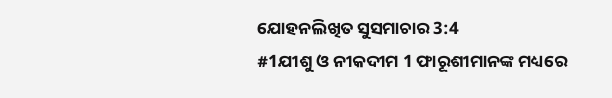ଯୋହନଲିଖିତ ସୁସମାଚାର 3:4
#1ଯୀଶୁ ଓ ନୀକଦୀମ 1 ଫାରୂଶୀମାନଙ୍କ ମଧ୍ୟରେ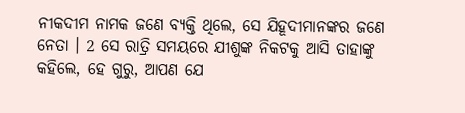ନୀକଦୀମ ନାମକ ଜଣେ ବ୍ୟକ୍ତି ଥିଲେ, ସେ ଯିହୂଦୀମାନଙ୍କର ଜଣେ ନେତା । 2 ସେ ରାତ୍ରି ସମୟରେ ଯୀଶୁଙ୍କ ନିକଟକୁ ଆସି ତାହାଙ୍କୁ କହିଲେ, ହେ ଗୁରୁ, ଆପଣ ଯେ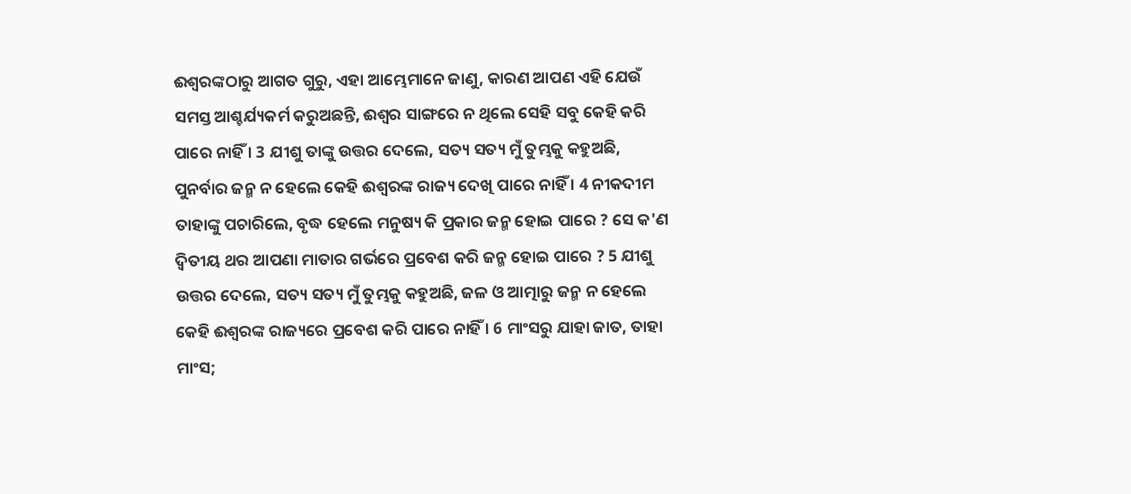ଈଶ୍ୱରଙ୍କଠାରୁ ଆଗତ ଗୁରୁ, ଏହା ଆମ୍ଭେମାନେ ଜାଣୁ, କାରଣ ଆପଣ ଏହି ଯେଉଁ ସମସ୍ତ ଆଶ୍ଚର୍ଯ୍ୟକର୍ମ କରୁଅଛନ୍ତି, ଈଶ୍ୱର ସାଙ୍ଗରେ ନ ଥିଲେ ସେହି ସବୁ କେହି କରି ପାରେ ନାହିଁ । 3 ଯୀଶୁ ତାଙ୍କୁ ଉତ୍ତର ଦେଲେ, ସତ୍ୟ ସତ୍ୟ ମୁଁ ତୁମ୍ଭକୁ କହୁଅଛି, ପୁନର୍ବାର ଜନ୍ମ ନ ହେଲେ କେହି ଈଶ୍ୱରଙ୍କ ରାଜ୍ୟ ଦେଖି ପାରେ ନାହିଁ । 4 ନୀକଦୀମ ତାହାଙ୍କୁ ପଚାରିଲେ, ବୃଦ୍ଧ ହେଲେ ମନୁଷ୍ୟ କି ପ୍ରକାର ଜନ୍ମ ହୋଇ ପାରେ ? ସେ କ'ଣ ଦ୍ୱିତୀୟ ଥର ଆପଣା ମାତାର ଗର୍ଭରେ ପ୍ରବେଶ କରି ଜନ୍ମ ହୋଇ ପାରେ ? 5 ଯୀଶୁ ଉତ୍ତର ଦେଲେ, ସତ୍ୟ ସତ୍ୟ ମୁଁ ତୁମ୍ଭକୁ କହୁଅଛି, ଜଳ ଓ ଆତ୍ମାରୁ ଜନ୍ମ ନ ହେଲେ କେହି ଈଶ୍ୱରଙ୍କ ରାଜ୍ୟରେ ପ୍ରବେଶ କରି ପାରେ ନାହିଁ । 6 ମାଂସରୁ ଯାହା ଜାତ, ତାହା ମାଂସ;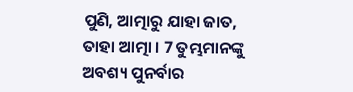ପୁଣି, ଆତ୍ମାରୁ ଯାହା ଜାତ, ତାହା ଆତ୍ମା । 7 ତୁମ୍ଭମାନଙ୍କୁ ଅବଶ୍ୟ ପୁନର୍ବାର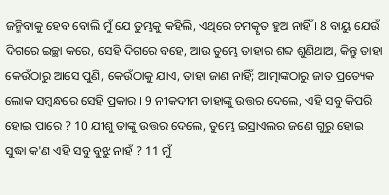ଜନ୍ମିବାକୁ ହେବ ବୋଲି ମୁଁ ଯେ ତୁମ୍ଭକୁ କହିଲି, ଏଥିରେ ଚମତ୍କୃତ ହୁଅ ନାହିଁ । 8 ବାୟୁ ଯେଉଁ ଦିଗରେ ଇଚ୍ଛା କରେ, ସେହି ଦିଗରେ ବହେ, ଆଉ ତୁମ୍ଭେ ତାହାର ଶବ୍ଦ ଶୁଣିଥାଅ, କିନ୍ତୁ ତାହା କେଉଁଠାରୁ ଆସେ ପୁଣି, କେଉଁଠାକୁ ଯାଏ, ତାହା ଜାଣ ନାହିଁ; ଆତ୍ମାଙ୍କଠାରୁ ଜାତ ପ୍ରତ୍ୟେକ ଲୋକ ସମ୍ବନ୍ଧରେ ସେହି ପ୍ରକାର । 9 ନୀକଦୀମ ତାହାଙ୍କୁ ଉତ୍ତର ଦେଲେ, ଏହି ସବୁ କିପରି ହୋଇ ପାରେ ? 10 ଯୀଶୁ ତାଙ୍କୁ ଉତ୍ତର ଦେଲେ, ତୁମ୍ଭେ ଇସ୍ରାଏଲର ଜଣେ ଗୁରୁ ହୋଇ ସୁଦ୍ଧା କ'ଣ ଏହି ସବୁ ବୁଝୁ ନାହଁ ? 11 ମୁଁ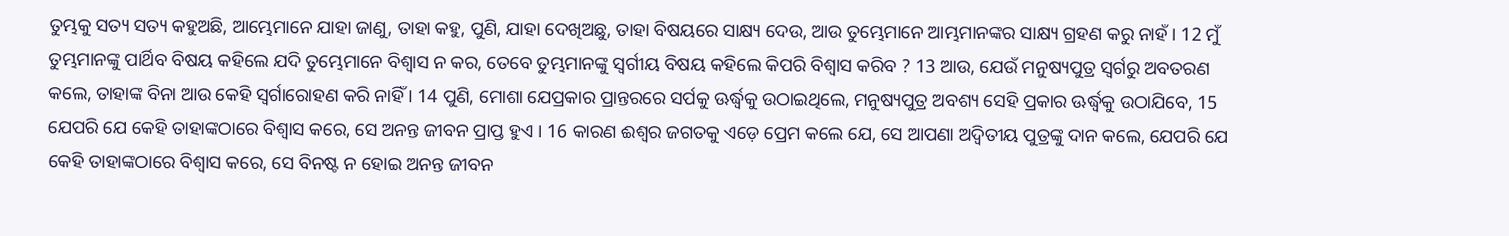ତୁମ୍ଭକୁ ସତ୍ୟ ସତ୍ୟ କହୁଅଛି, ଆମ୍ଭେମାନେ ଯାହା ଜାଣୁ, ତାହା କହୁ, ପୁଣି, ଯାହା ଦେଖିଅଛୁ, ତାହା ବିଷୟରେ ସାକ୍ଷ୍ୟ ଦେଉ, ଆଉ ତୁମ୍ଭେମାନେ ଆମ୍ଭମାନଙ୍କର ସାକ୍ଷ୍ୟ ଗ୍ରହଣ କରୁ ନାହଁ । 12 ମୁଁ ତୁମ୍ଭମାନଙ୍କୁ ପାର୍ଥିବ ବିଷୟ କହିଲେ ଯଦି ତୁମ୍ଭେମାନେ ବିଶ୍ୱାସ ନ କର, ତେବେ ତୁମ୍ଭମାନଙ୍କୁ ସ୍ୱର୍ଗୀୟ ବିଷୟ କହିଲେ କିପରି ବିଶ୍ୱାସ କରିବ ? 13 ଆଉ, ଯେଉଁ ମନୁଷ୍ୟପୁତ୍ର ସ୍ୱର୍ଗରୁ ଅବତରଣ କଲେ, ତାହାଙ୍କ ବିନା ଆଉ କେହି ସ୍ୱର୍ଗାରୋହଣ କରି ନାହିଁ । 14 ପୁଣି, ମୋଶା ଯେପ୍ରକାର ପ୍ରାନ୍ତରରେ ସର୍ପକୁ ଊର୍ଦ୍ଧ୍ୱକୁ ଉଠାଇଥିଲେ, ମନୁଷ୍ୟପୁତ୍ର ଅବଶ୍ୟ ସେହି ପ୍ରକାର ଊର୍ଦ୍ଧ୍ୱକୁ ଉଠାଯିବେ, 15 ଯେପରି ଯେ କେହି ତାହାଙ୍କଠାରେ ବିଶ୍ୱାସ କରେ, ସେ ଅନନ୍ତ ଜୀବନ ପ୍ରାପ୍ତ ହୁଏ । 16 କାରଣ ଈଶ୍ୱର ଜଗତକୁ ଏଡ଼େ ପ୍ରେମ କଲେ ଯେ, ସେ ଆପଣା ଅଦ୍ୱିତୀୟ ପୁତ୍ରଙ୍କୁ ଦାନ କଲେ, ଯେପରି ଯେ କେହି ତାହାଙ୍କଠାରେ ବିଶ୍ୱାସ କରେ, ସେ ବିନଷ୍ଟ ନ ହୋଇ ଅନନ୍ତ ଜୀବନ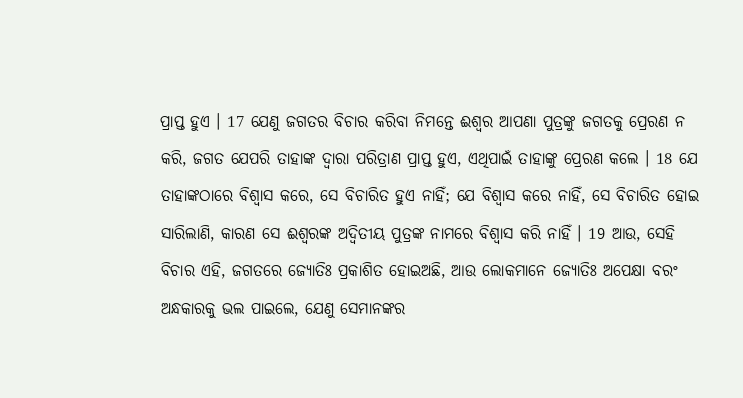ପ୍ରାପ୍ତ ହୁଏ । 17 ଯେଣୁ ଜଗତର ବିଚାର କରିବା ନିମନ୍ତେ ଈଶ୍ୱର ଆପଣା ପୁତ୍ରଙ୍କୁ ଜଗତକୁ ପ୍ରେରଣ ନ କରି, ଜଗତ ଯେପରି ତାହାଙ୍କ ଦ୍ୱାରା ପରିତ୍ରାଣ ପ୍ରାପ୍ତ ହୁଏ, ଏଥିପାଇଁ ତାହାଙ୍କୁ ପ୍ରେରଣ କଲେ । 18 ଯେ ତାହାଙ୍କଠାରେ ବିଶ୍ୱାସ କରେ, ସେ ବିଚାରିତ ହୁଏ ନାହିଁ; ଯେ ବିଶ୍ୱାସ କରେ ନାହିଁ, ସେ ବିଚାରିତ ହୋଇ ସାରିଲାଣି, କାରଣ ସେ ଈଶ୍ୱରଙ୍କ ଅଦ୍ୱିତୀୟ ପୁତ୍ରଙ୍କ ନାମରେ ବିଶ୍ୱାସ କରି ନାହିଁ । 19 ଆଉ, ସେହି ବିଚାର ଏହି, ଜଗତରେ ଜ୍ୟୋତିଃ ପ୍ରକାଶିତ ହୋଇଅଛି, ଆଉ ଲୋକମାନେ ଜ୍ୟୋତିଃ ଅପେକ୍ଷା ବରଂ ଅନ୍ଧକାରକୁ ଭଲ ପାଇଲେ, ଯେଣୁ ସେମାନଙ୍କର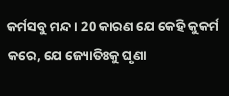କର୍ମସବୁ ମନ୍ଦ । 20 କାରଣ ଯେ କେହି କୁକର୍ମ କରେ, ଯେ ଜ୍ୟୋତିଃକୁ ଘୃଣା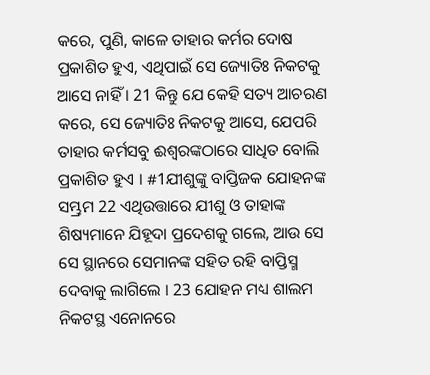କରେ, ପୁଣି, କାଳେ ତାହାର କର୍ମର ଦୋଷ ପ୍ରକାଶିତ ହୁଏ, ଏଥିପାଇଁ ସେ ଜ୍ୟୋତିଃ ନିକଟକୁ ଆସେ ନାହିଁ । 21 କିନ୍ତୁ ଯେ କେହି ସତ୍ୟ ଆଚରଣ କରେ, ସେ ଜ୍ୟୋତିଃ ନିକଟକୁ ଆସେ, ଯେପରି ତାହାର କର୍ମସବୁ ଈଶ୍ୱରଙ୍କଠାରେ ସାଧିତ ବୋଲି ପ୍ରକାଶିତ ହୁଏ । #1ଯୀଶୁଙ୍କୁ ବାପ୍ତିଜକ ଯୋହନଙ୍କ ସମ୍ଭ୍ରମ 22 ଏଥିଉତ୍ତାରେ ଯୀଶୁ ଓ ତାହାଙ୍କ ଶିଷ୍ୟମାନେ ଯିହୂଦା ପ୍ରଦେଶକୁ ଗଲେ, ଆଉ ସେ ସେ ସ୍ଥାନରେ ସେମାନଙ୍କ ସହିତ ରହି ବାପ୍ତିସ୍ମ ଦେବାକୁ ଲାଗିଲେ । 23 ଯୋହନ ମଧ୍ୟ ଶାଲମ ନିକଟସ୍ଥ ଏନୋନରେ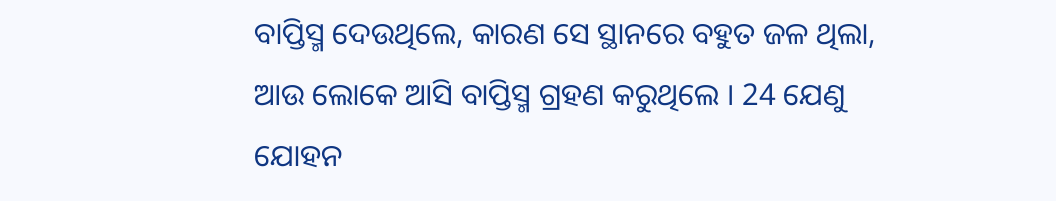ବାପ୍ତିସ୍ମ ଦେଉଥିଲେ, କାରଣ ସେ ସ୍ଥାନରେ ବହୁତ ଜଳ ଥିଲା, ଆଉ ଲୋକେ ଆସି ବାପ୍ତିସ୍ମ ଗ୍ରହଣ କରୁଥିଲେ । 24 ଯେଣୁ ଯୋହନ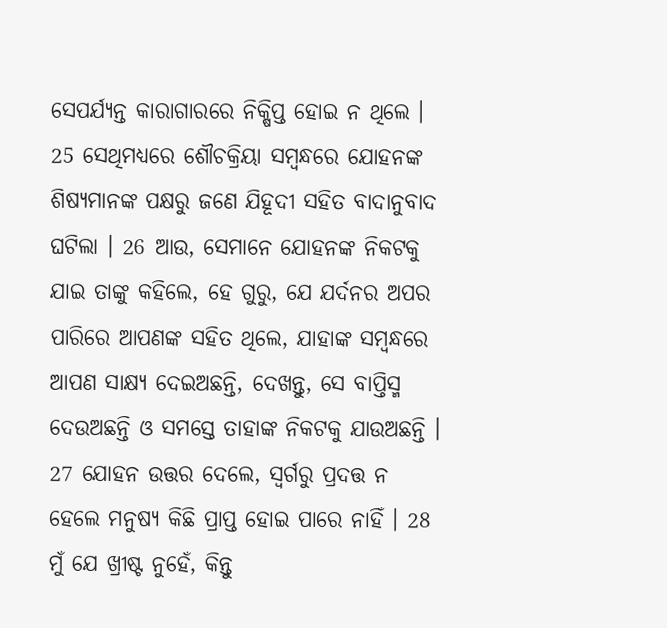ସେପର୍ଯ୍ୟନ୍ତ କାରାଗାରରେ ନିକ୍ଷିପ୍ତ ହୋଇ ନ ଥିଲେ । 25 ସେଥିମଧ୍ୟରେ ଶୌଚକ୍ରିୟା ସମ୍ବନ୍ଧରେ ଯୋହନଙ୍କ ଶିଷ୍ୟମାନଙ୍କ ପକ୍ଷରୁ ଜଣେ ଯିହୂଦୀ ସହିତ ବାଦାନୁବାଦ ଘଟିଲା । 26 ଆଉ, ସେମାନେ ଯୋହନଙ୍କ ନିକଟକୁ ଯାଇ ତାଙ୍କୁ କହିଲେ, ହେ ଗୁରୁ, ଯେ ଯର୍ଦନର ଅପର ପାରିରେ ଆପଣଙ୍କ ସହିତ ଥିଲେ, ଯାହାଙ୍କ ସମ୍ବନ୍ଧରେ ଆପଣ ସାକ୍ଷ୍ୟ ଦେଇଅଛନ୍ତି, ଦେଖନ୍ତୁ, ସେ ବାପ୍ତିସ୍ମ ଦେଉଅଛନ୍ତି ଓ ସମସ୍ତେ ତାହାଙ୍କ ନିକଟକୁ ଯାଉଅଛନ୍ତି । 27 ଯୋହନ ଉତ୍ତର ଦେଲେ, ସ୍ୱର୍ଗରୁ ପ୍ରଦତ୍ତ ନ ହେଲେ ମନୁଷ୍ୟ କିଛି ପ୍ରାପ୍ତ ହୋଇ ପାରେ ନାହିଁ । 28 ମୁଁ ଯେ ଖ୍ରୀଷ୍ଟ ନୁହେଁ, କିନ୍ତୁ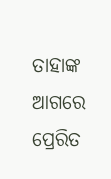ତାହାଙ୍କ ଆଗରେ ପ୍ରେରିତ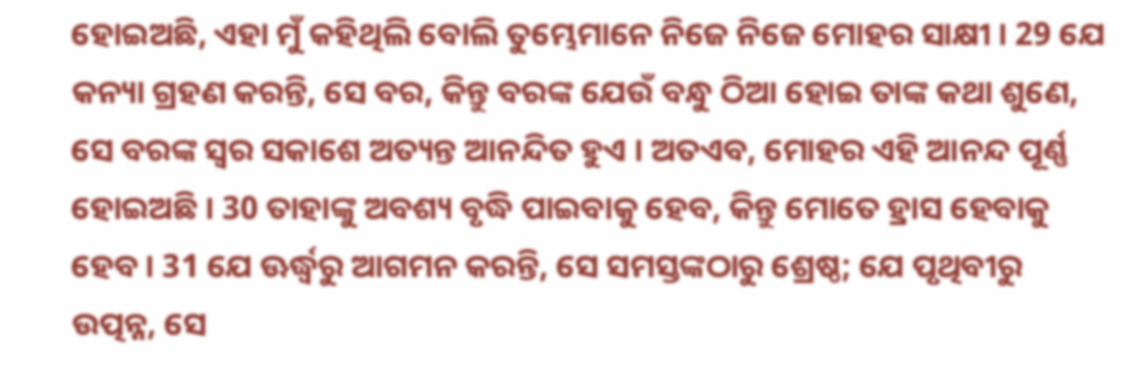ହୋଇଅଛି, ଏହା ମୁଁ କହିଥିଲି ବୋଲି ତୁମ୍ଭେମାନେ ନିଜେ ନିଜେ ମୋହର ସାକ୍ଷୀ । 29 ଯେ କନ୍ୟା ଗ୍ରହଣ କରନ୍ତି, ସେ ବର, କିନ୍ତୁ ବରଙ୍କ ଯେଉଁ ବନ୍ଧୁ ଠିଆ ହୋଇ ତାଙ୍କ କଥା ଶୁଣେ, ସେ ବରଙ୍କ ସ୍ୱର ସକାଶେ ଅତ୍ୟନ୍ତ ଆନନ୍ଦିତ ହୁଏ । ଅତଏବ, ମୋହର ଏହି ଆନନ୍ଦ ପୂର୍ଣ୍ଣ ହୋଇଅଛି । 30 ତାହାଙ୍କୁ ଅବଶ୍ୟ ବୃଦ୍ଧି ପାଇବାକୁ ହେବ, କିନ୍ତୁ ମୋତେ ହ୍ରାସ ହେବାକୁ ହେବ । 31 ଯେ ଊର୍ଦ୍ଧ୍ୱରୁ ଆଗମନ କରନ୍ତି, ସେ ସମସ୍ତଙ୍କଠାରୁ ଶ୍ରେଷ୍ଠ; ଯେ ପୃଥିବୀରୁ ଉତ୍ପନ୍ନ, ସେ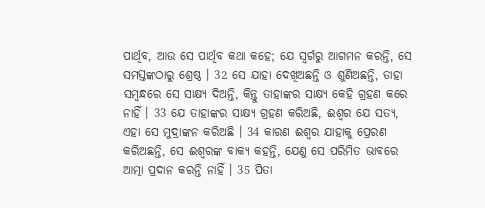ପାର୍ଥିବ, ଆଉ ସେ ପାର୍ଥିବ କଥା କହେ; ଯେ ସ୍ୱର୍ଗରୁ ଆଗମନ କରନ୍ତି, ସେ ସମସ୍ତଙ୍କଠାରୁ ଶ୍ରେଷ୍ଠ । 32 ସେ ଯାହା ଦେଖିଅଛନ୍ତି ଓ ଶୁଣିଅଛନ୍ତି, ତାହା ସମ୍ବନ୍ଧରେ ସେ ସାକ୍ଷ୍ୟ ଦିଅନ୍ତି, କିନ୍ତୁ ତାହାଙ୍କର ସାକ୍ଷ୍ୟ କେହି ଗ୍ରହଣ କରେ ନାହିଁ । 33 ଯେ ତାହାଙ୍କର ସାକ୍ଷ୍ୟ ଗ୍ରହଣ କରିଅଛି, ଈଶ୍ୱର ଯେ ସତ୍ୟ, ଏହା ସେ ମୁଦ୍ରାଙ୍କନ କରିଅଛି । 34 କାରଣ ଈଶ୍ୱର ଯାହାକୁ ପ୍ରେରଣ କରିଅଛନ୍ତି, ସେ ଈଶ୍ୱରଙ୍କ ବାକ୍ୟ କହନ୍ତି, ଯେଣୁ ସେ ପରିମିତ ଭାବରେ ଆତ୍ମା ପ୍ରଦାନ କରନ୍ତି ନାହିଁ । 35 ପିତା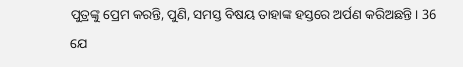ପୁତ୍ରଙ୍କୁ ପ୍ରେମ କରନ୍ତି, ପୁଣି, ସମସ୍ତ ବିଷୟ ତାହାଙ୍କ ହସ୍ତରେ ଅର୍ପଣ କରିଅଛନ୍ତି । 36 ଯେ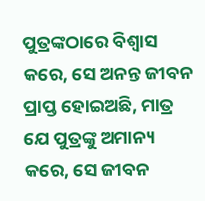ପୁତ୍ରଙ୍କଠାରେ ବିଶ୍ୱାସ କରେ, ସେ ଅନନ୍ତ ଜୀବନ ପ୍ରାପ୍ତ ହୋଇଅଛି, ମାତ୍ର ଯେ ପୁତ୍ରଙ୍କୁ ଅମାନ୍ୟ କରେ, ସେ ଜୀବନ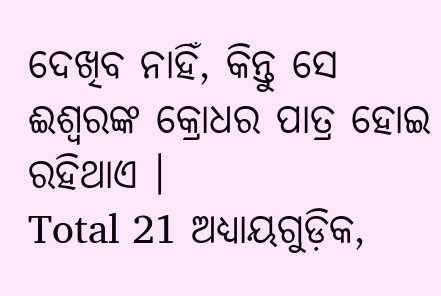ଦେଖିବ ନାହିଁ, କିନ୍ତୁ ସେ ଈଶ୍ୱରଙ୍କ କ୍ରୋଧର ପାତ୍ର ହୋଇ ରହିଥାଏ ।
Total 21 ଅଧ୍ୟାୟଗୁଡ଼ିକ,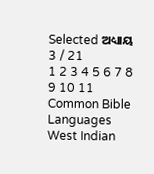Selected ଅଧ୍ୟାୟ 3 / 21
1 2 3 4 5 6 7 8 9 10 11
Common Bible Languages
West Indian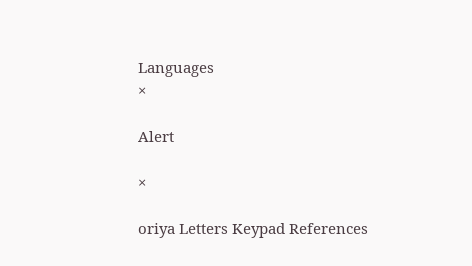Languages
×

Alert

×

oriya Letters Keypad References